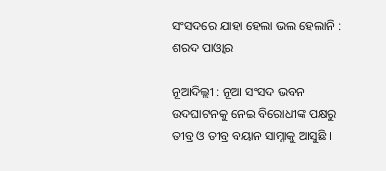ସଂସଦରେ ଯାହା ହେଲା ଭଲ ହେଲାନି : ଶରଦ ପାଓ୍ବାର

ନୂଆଦିଲ୍ଲୀ : ନୂଆ ସଂସଦ ଭବନ ଉଦଘାଟନକୁ ନେଇ ବିରୋଧୀଙ୍କ ପକ୍ଷରୁ ତୀବ୍ର ଓ ତୀବ୍ର ବୟାନ ସାମ୍ନାକୁ ଆସୁଛି ।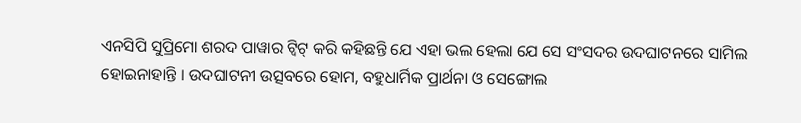ଏନସିପି ସୁପ୍ରିମୋ ଶରଦ ପାୱାର ଟ୍ୱିଟ୍ କରି କହିଛନ୍ତି ଯେ ଏହା ଭଲ ହେଲା ଯେ ସେ ସଂସଦର ଉଦଘାଟନରେ ସାମିଲ ହୋଇନାହାନ୍ତି । ଉଦଘାଟନୀ ଉତ୍ସବରେ ହୋମ, ବହୁଧାର୍ମିକ ପ୍ରାର୍ଥନା ଓ ସେଙ୍ଗୋଲ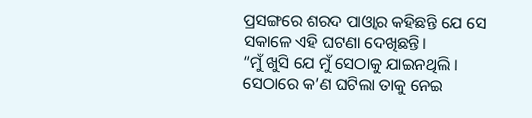ପ୍ରସଙ୍ଗରେ ଶରଦ ପାଓ୍ଵାର କହିଛନ୍ତି ଯେ ସେ ସକାଳେ ଏହି ଘଟଣା ଦେଖିଛନ୍ତି।
“ମୁଁ ଖୁସି ଯେ ମୁଁ ସେଠାକୁ ଯାଇନଥିଲି । ସେଠାରେ କ’ଣ ଘଟିଲା ତାକୁ ନେଇ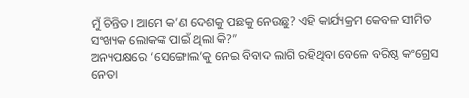ମୁଁ ଚିନ୍ତିତ। ଆମେ କ’ଣ ଦେଶକୁ ପଛକୁ ନେଉଛୁ? ଏହି କାର୍ଯ୍ୟକ୍ରମ କେବଳ ସୀମିତ ସଂଖ୍ୟକ ଲୋକଙ୍କ ପାଇଁ ଥିଲା କି?”
ଅନ୍ୟପକ୍ଷରେ ‘ସେଙ୍ଗୋଲ’କୁ ନେଇ ବିବାଦ ଲାଗି ରହିଥିବା ବେଳେ ବରିଷ୍ଠ କଂଗ୍ରେସ ନେତା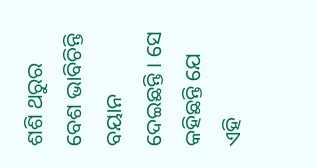ଶଶି ଥରୁର ବେଶ ଭାବିଚିନ୍ତି ବୟାନ ଦେଇଛନ୍ତି । ସେ କହିଛନ୍ତି ଯେ ଏହି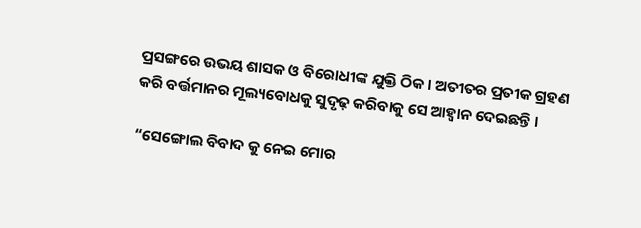ପ୍ରସଙ୍ଗରେ ଉଭୟ ଶାସକ ଓ ବିରୋଧୀଙ୍କ ଯୁକ୍ତି ଠିକ । ଅତୀତର ପ୍ରତୀକ ଗ୍ରହଣ କରି ବର୍ତ୍ତମାନର ମୂଲ୍ୟବୋଧକୁ ସୁଦୃଢ଼ କରିବାକୁ ସେ ଆହ୍ୱାନ ଦେଇଛନ୍ତି ।

“ସେଙ୍ଗୋଲ ବିବାଦ କୁ ନେଇ ମୋର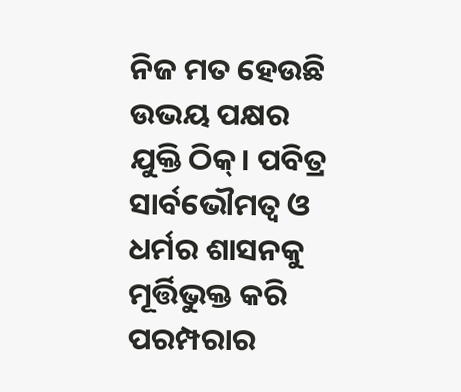ନିଜ ମତ ହେଉଛି ଉଭୟ ପକ୍ଷର ଯୁକ୍ତି ଠିକ୍। ପବିତ୍ର ସାର୍ବଭୌମତ୍ୱ ଓ ଧର୍ମର ଶାସନକୁ ମୂର୍ତ୍ତିଭୁକ୍ତ କରି ପରମ୍ପରାର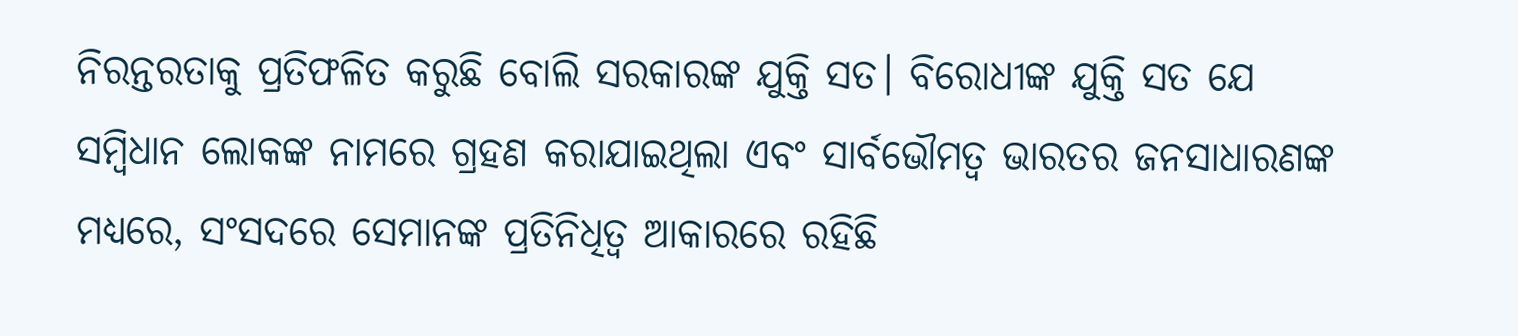ନିରନ୍ତରତାକୁ ପ୍ରତିଫଳିତ କରୁଛି ବୋଲି ସରକାରଙ୍କ ଯୁକ୍ତି ସତ। ବିରୋଧୀଙ୍କ ଯୁକ୍ତି ସତ ଯେ ସମ୍ବିଧାନ ଲୋକଙ୍କ ନାମରେ ଗ୍ରହଣ କରାଯାଇଥିଲା ଏବଂ ସାର୍ବଭୌମତ୍ୱ ଭାରତର ଜନସାଧାରଣଙ୍କ ମଧ୍ୟରେ, ସଂସଦରେ ସେମାନଙ୍କ ପ୍ରତିନିଧିତ୍ୱ ଆକାରରେ ରହିଛି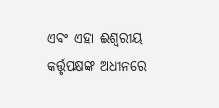ଏବଂ ଏହା ଈଶ୍ୱରୀୟ କର୍ତ୍ତୃପକ୍ଷଙ୍କ ଅଧୀନରେ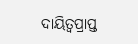ଦାୟିତ୍ୱପ୍ରାପ୍ତ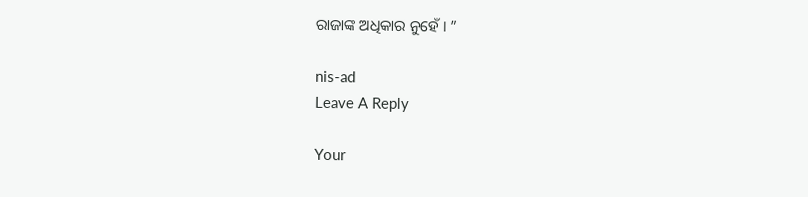ରାଜାଙ୍କ ଅଧିକାର ନୁହେଁ । ”

nis-ad
Leave A Reply

Your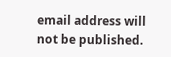email address will not be published.